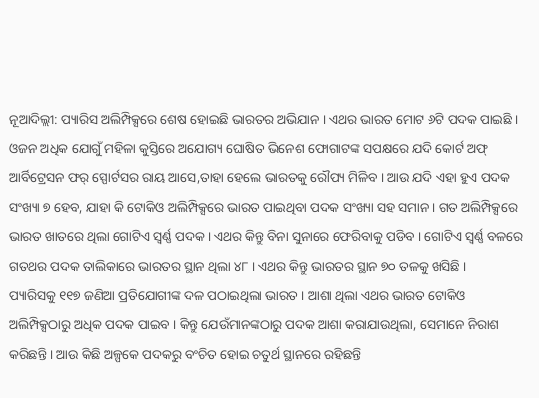ନୂଆଦିଲ୍ଲୀ: ପ୍ୟାରିସ ଅଲିମ୍ପିକ୍ସରେ ଶେଷ ହୋଇଛି ଭାରତର ଅଭିଯାନ । ଏଥର ଭାରତ ମୋଟ ୬ଟି ପଦକ ପାଇଛି । ଓଜନ ଅଧିକ ଯୋଗୁଁ ମହିଳା କୁସ୍ତିରେ ଅଯୋଗ୍ୟ ଘୋଷିତ ଭିନେଶ ଫୋଗାଟଙ୍କ ସପକ୍ଷରେ ଯଦି କୋର୍ଟ ଅଫ୍ ଆର୍ବିଟ୍ରେସନ ଫର୍ ସ୍ପୋର୍ଟସର ରାୟ ଆସେ,ତାହା ହେଲେ ଭାରତକୁ ରୌପ୍ୟ ମିଳିବ । ଆଉ ଯଦି ଏହା ହୁଏ ପଦକ ସଂଖ୍ୟା ୭ ହେବ, ଯାହା କି ଟୋକିଓ ଅଲିମ୍ପିକ୍ସରେ ଭାରତ ପାଇଥିବା ପଦକ ସଂଖ୍ୟା ସହ ସମାନ । ଗତ ଅଲିମ୍ପିକ୍ସରେ ଭାରତ ଖାତରେ ଥିଲା ଗୋଟିଏ ସ୍ୱର୍ଣ୍ଣ ପଦକ । ଏଥର କିନ୍ତୁ ବିନା ସୁନାରେ ଫେରିବାକୁ ପଡିବ । ଗୋଟିଏ ସ୍ୱର୍ଣ୍ଣ ବଳରେ ଗତଥର ପଦକ ତାଲିକାରେ ଭାରତର ସ୍ଥାନ ଥିଲା ୪୮ । ଏଥର କିନ୍ତୁ ଭାରତର ସ୍ଥାନ ୭୦ ତଳକୁ ଖସିଛି ।
ପ୍ୟାରିସକୁ ୧୧୭ ଜଣିଆ ପ୍ରତିଯୋଗୀଙ୍କ ଦଳ ପଠାଇଥିଲା ଭାରତ । ଆଶା ଥିଲା ଏଥର ଭାରତ ଟୋକିଓ ଅଲିମ୍ପିକ୍ସଠାରୁ ଅଧିକ ପଦକ ପାଇବ । କିନ୍ତୁ ଯେଉଁମାନଙ୍କଠାରୁ ପଦକ ଆଶା କରାଯାଉଥିଲା, ସେମାନେ ନିରାଶ କରିଛନ୍ତି । ଆଉ କିଛି ଅଳ୍ପକେ ପଦକରୁ ବଂଚିତ ହୋଇ ଚତୁର୍ଥ ସ୍ଥାନରେ ରହିଛନ୍ତି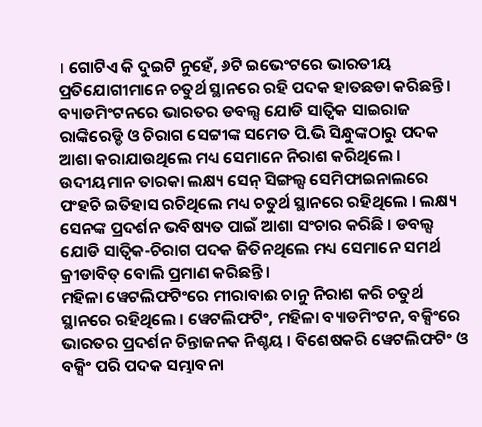। ଗୋଟିଏ କି ଦୁଇଟି ନୁହେଁ, ୬ଟି ଇଭେଂଟରେ ଭାରତୀୟ ପ୍ରତିଯୋଗୀମାନେ ଚତୁର୍ଥ ସ୍ଥାନରେ ରହି ପଦକ ହାତଛଡା କରିଛନ୍ତି ।
ବ୍ୟାଡମିଂଟନରେ ଭାରତର ଡବଲ୍ସ ଯୋଡି ସାତ୍ୱିକ ସାଇରାଜ ରାଙ୍କିରେଡ୍ଡି ଓ ଚିରାଗ ସେଟ୍ଟୀଙ୍କ ସମେତ ପି.ଭି ସିନ୍ଧୁଙ୍କଠାରୁ ପଦକ ଆଶା କରାଯାଉଥିଲେ ମଧ୍ୟ ସେମାନେ ନିରାଶ କରିଥିଲେ । ଉଦୀୟମାନ ତାରକା ଲକ୍ଷ୍ୟ ସେନ୍ ସିଙ୍ଗଲ୍ସ ସେମିଫାଇନାଲରେ ପଂହଚି ଇତିହାସ ରଚିଥିଲେ ମଧ୍ୟ ଚତୁର୍ଥ ସ୍ଥାନରେ ରହିଥିଲେ । ଲକ୍ଷ୍ୟ ସେନଙ୍କ ପ୍ରଦର୍ଶନ ଭବିଷ୍ୟତ ପାଇଁ ଆଶା ସଂଚାର କରିଛି । ଡବଲ୍ସ ଯୋଡି ସାତ୍ୱିକ-ଚିରାଗ ପଦକ ଜିତିନଥିଲେ ମଧ୍ୟ ସେମାନେ ସମର୍ଥ କ୍ରୀଡାବିତ୍ ବୋଲି ପ୍ରମାଣ କରିଛନ୍ତି ।
ମହିଳା ୱେଟଲିଫଟିଂରେ ମୀରାବାଈ ଚାନୁ ନିରାଶ କରି ଚତୁର୍ଥ ସ୍ଥାନରେ ରହିଥିଲେ । ୱେଟଲିଫଟିଂ, ମହିଳା ବ୍ୟାଡମିଂଟନ, ବକ୍ସିଂରେ ଭାରତର ପ୍ରଦର୍ଶନ ଚିନ୍ତାଜନକ ନିଶ୍ଚୟ । ବିଶେଷକରି ୱେଟଲିଫଟିଂ ଓ ବକ୍ସିଂ ପରି ପଦକ ସମ୍ଭାବନା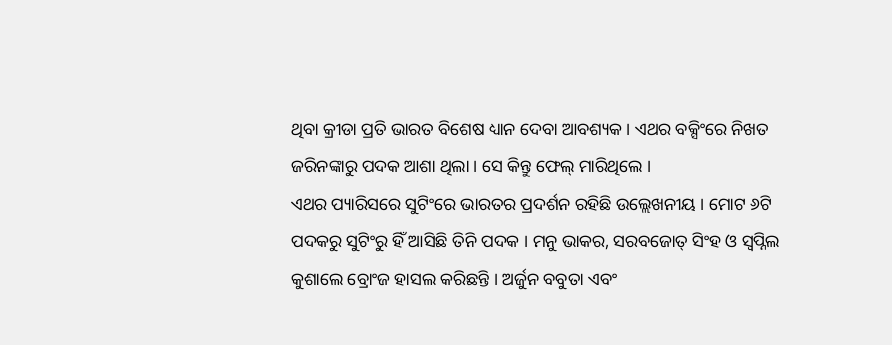ଥିବା କ୍ରୀଡା ପ୍ରତି ଭାରତ ବିଶେଷ ଧ୍ୟାନ ଦେବା ଆବଶ୍ୟକ । ଏଥର ବକ୍ସିଂରେ ନିଖତ ଜରିନଙ୍କାରୁ ପଦକ ଆଶା ଥିଲା । ସେ କିନ୍ତୁ ଫେଲ୍ ମାରିଥିଲେ ।
ଏଥର ପ୍ୟାରିସରେ ସୁଟିଂରେ ଭାରତର ପ୍ରଦର୍ଶନ ରହିଛି ଉଲ୍ଲେଖନୀୟ । ମୋଟ ୬ଟି ପଦକରୁ ସୁଟିଂରୁ ହିଁ ଆସିଛି ତିନି ପଦକ । ମନୁ ଭାକର, ସରବଜୋତ୍ ସିଂହ ଓ ସ୍ୱପ୍ନିଲ କୁଶାଲେ ବ୍ରୋଂଜ ହାସଲ କରିଛନ୍ତି । ଅର୍ଜୁନ ବବୁତା ଏବଂ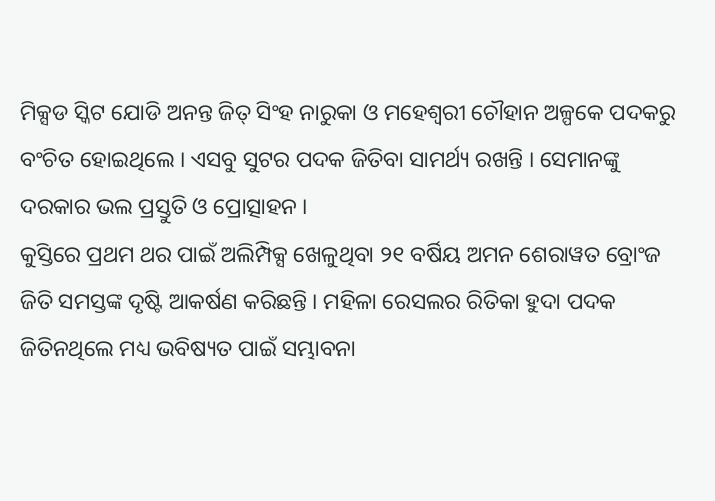ମିକ୍ସଡ ସ୍କିଟ ଯୋଡି ଅନନ୍ତ ଜିତ୍ ସିଂହ ନାରୁକା ଓ ମହେଶ୍ୱରୀ ଚୌହାନ ଅଳ୍ପକେ ପଦକରୁ ବଂଚିତ ହୋଇଥିଲେ । ଏସବୁ ସୁଟର ପଦକ ଜିତିବା ସାମର୍ଥ୍ୟ ରଖନ୍ତି । ସେମାନଙ୍କୁ ଦରକାର ଭଲ ପ୍ରସ୍ତୁତି ଓ ପ୍ରୋତ୍ସାହନ ।
କୁସ୍ତିରେ ପ୍ରଥମ ଥର ପାଇଁ ଅଲିମ୍ପିକ୍ସ ଖେଳୁଥିବା ୨୧ ବର୍ଷିୟ ଅମନ ଶେରାୱତ ବ୍ରୋଂଜ ଜିତି ସମସ୍ତଙ୍କ ଦୃଷ୍ଟି ଆକର୍ଷଣ କରିଛନ୍ତି । ମହିଳା ରେସଲର ରିତିକା ହୁଦା ପଦକ ଜିତିନଥିଲେ ମଧ୍ୟ ଭବିଷ୍ୟତ ପାଇଁ ସମ୍ଭାବନା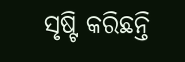ସୃଷ୍ଟି କରିଛନ୍ତି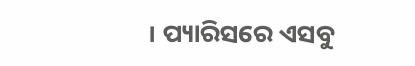। ପ୍ୟାରିସରେ ଏସବୁ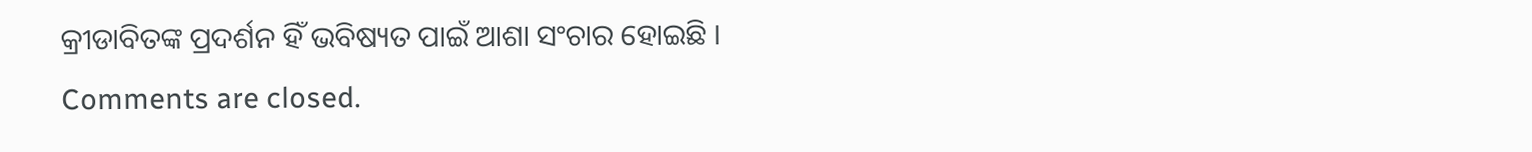କ୍ରୀଡାବିତଙ୍କ ପ୍ରଦର୍ଶନ ହିଁ ଭବିଷ୍ୟତ ପାଇଁ ଆଶା ସଂଚାର ହୋଇଛି ।
Comments are closed.